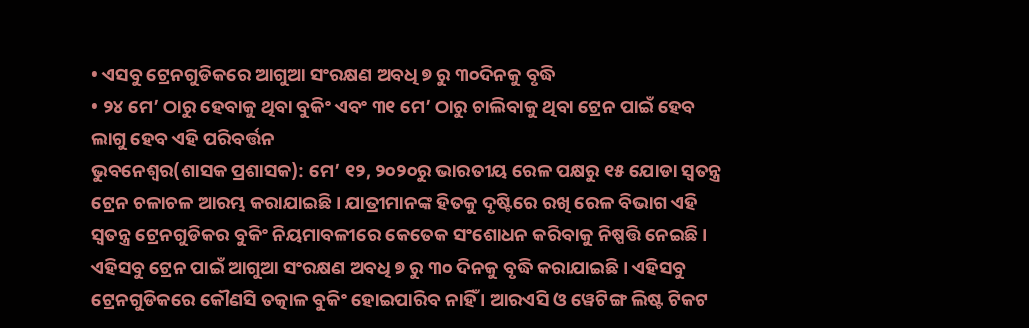• ଏସବୁ ଟ୍ରେନଗୁଡିକରେ ଆଗୁଆ ସଂରକ୍ଷଣ ଅବଧି ୭ ରୁ ୩୦ଦିନକୁ ବୃଦ୍ଧି
• ୨୪ ମେ’ ଠାରୁ ହେବାକୁ ଥିବା ବୁକିଂ ଏବଂ ୩୧ ମେ’ ଠାରୁ ଚାଲିବାକୁ ଥିବା ଟ୍ରେନ ପାଇଁ ହେବ ଲାଗୁ ହେବ ଏହି ପରିବର୍ତ୍ତନ
ଭୁବନେଶ୍ୱର(ଶାସକ ପ୍ରଶାସକ): ମେ’ ୧୨, ୨୦୨୦ରୁ ଭାରତୀୟ ରେଳ ପକ୍ଷରୁ ୧୫ ଯୋଡା ସ୍ଵତନ୍ତ୍ର ଟ୍ରେନ ଚଳାଚଳ ଆରମ୍ଭ କରାଯାଇଛି । ଯାତ୍ରୀମାନଙ୍କ ହିତକୁ ଦୃଷ୍ଟିରେ ରଖି ରେଳ ବିଭାଗ ଏହି ସ୍ଵତନ୍ତ୍ର ଟ୍ରେନଗୁଡିକର ବୁକିଂ ନିୟମାବଳୀରେ କେତେକ ସଂଶୋଧନ କରିବାକୁ ନିଷ୍ପତ୍ତି ନେଇଛି ।
ଏହିସବୁ ଟ୍ରେନ ପାଇଁ ଆଗୁଆ ସଂରକ୍ଷଣ ଅବଧି ୭ ରୁ ୩୦ ଦିନକୁ ବୃଦ୍ଧି କରାଯାଇଛି । ଏହିସବୁ ଟ୍ରେନଗୁଡିକରେ କୌଣସି ତତ୍କାଳ ବୁକିଂ ହୋଇପାରିବ ନାହିଁ । ଆରଏସି ଓ ୱେଟିଙ୍ଗ ଲିଷ୍ଟ ଟିକଟ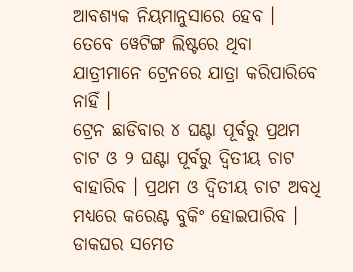ଆବଶ୍ୟକ ନିୟମାନୁସାରେ ହେବ । ତେବେ ୱେଟିଙ୍ଗ ଲିଷ୍ଟରେ ଥିବା ଯାତ୍ରୀମାନେ ଟ୍ରେନରେ ଯାତ୍ରା କରିପାରିବେ ନାହିଁ ।
ଟ୍ରେନ ଛାଡିବାର ୪ ଘଣ୍ଟା ପୂର୍ବରୁ ପ୍ରଥମ ଚାଟ ଓ ୨ ଘଣ୍ଟା ପୂର୍ବରୁ ଦ୍ଵିତୀୟ ଚାଟ ବାହାରିବ । ପ୍ରଥମ ଓ ଦ୍ଵିତୀୟ ଚାଟ ଅବଧି ମଧ୍ୟରେ କରେଣ୍ଟ ବୁକିଂ ହୋଇପାରିବ । ଡାକଘର ସମେତ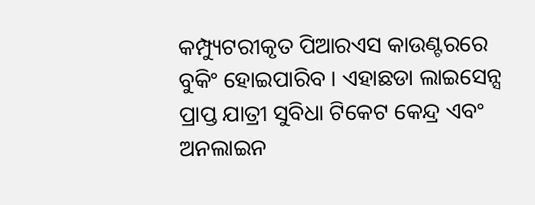କମ୍ପ୍ୟୁଟରୀକୃତ ପିଆରଏସ କାଉଣ୍ଟରରେ ବୁକିଂ ହୋଇପାରିବ । ଏହାଛଡା ଲାଇସେନ୍ସ ପ୍ରାପ୍ତ ଯାତ୍ରୀ ସୁବିଧା ଟିକେଟ କେନ୍ଦ୍ର ଏବଂ ଅନଲାଇନ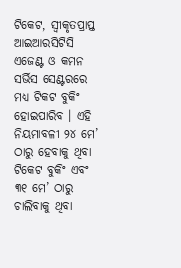ଟିକେଟ, ସ୍ଵୀକୃତପ୍ରାପ୍ତ ଆଇଆରସିଟିସି ଏଜେଣ୍ଟ ଓ କମନ ସର୍ଭିସ ସେଣ୍ଟରରେ ମଧ୍ୟ ଟିକଟ ବୁକିଂ ହୋଇପାରିବ । ଏହି ନିୟମାବଳୀ ୨୪ ମେ’ ଠାରୁ ହେବାକୁ ଥିବା ଟିକେଟ ବୁକିଂ ଏବଂ ୩୧ ମେ’ ଠାରୁ ଚାଲିବାକୁ ଥିବା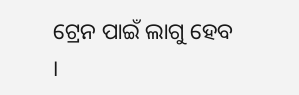ଟ୍ରେନ ପାଇଁ ଲାଗୁ ହେବ ।